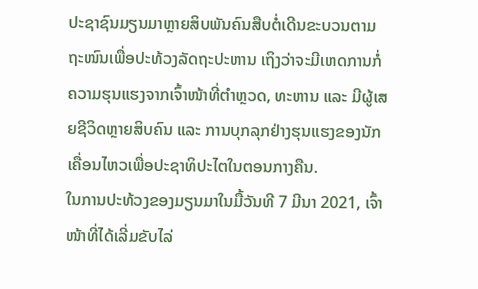ປະຊາຊົນມຽນມາຫຼາຍສິບພັນຄົນສືບຕໍ່ເດີນຂະບວນຕາມຖະໜົນເພື່ອປະທ້ວງລັດຖະປະຫານ ເຖິງວ່າຈະມີເຫດການກໍ່ຄວາມຮຸນແຮງຈາກເຈົ້າໜ້າທີ່ຕຳຫຼວດ, ທະຫານ ແລະ ມີຜູ້ເສຍຊີວິດຫຼາຍສິບຄົນ ແລະ ການບຸກລຸກຢ່າງຮຸນແຮງຂອງນັກເຄື່ອນໄຫວເພື່ອປະຊາທິປະໄຕໃນຕອນກາງຄືນ.
ໃນການປະທ້ວງຂອງມຽນມາໃນມື້ວັນທີ 7 ມີນາ 2021, ເຈົ້າໜ້າທີ່ໄດ້ເລີ່ມຂັບໄລ່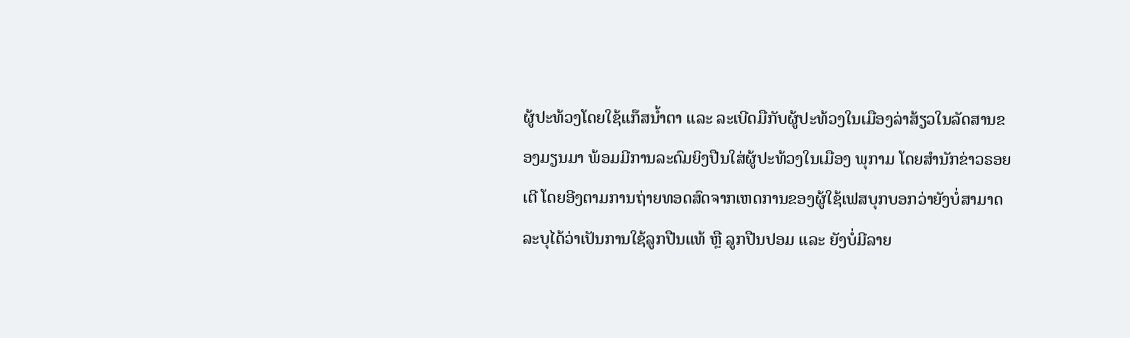ຜູ້ປະທ້ວງໂດຍໃຊ້ແກ໊ສນໍ້າຕາ ແລະ ລະເບີດມືກັບຜູ້ປະທ້ວງໃນເມືອງລ່າສ້ຽວໃນລັດສານຂອງມຽນມາ ພ້ອມມີການລະດົມຍິງປືນໃສ່ຜູ້ປະທ້ວງໃນເມືອງ ພຸກາມ ໂດຍສຳນັກຂ່າວຣອຍເຕີ ໂດຍອີງຕາມການຖ່າຍທອດສົດຈາກເຫດການຂອງຜູ້ໃຊ້ເຟສບຸກບອກວ່າຍັງບໍ່ສາມາດລະບຸໄດ້ວ່າເປັນການໃຊ້ລູກປືນແທ້ ຫຼື ລູກປືນປອມ ແລະ ຍັງບໍ່ມີລາຍ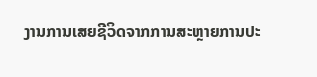ງານການເສຍຊີວິດຈາກການສະຫຼາຍການປະ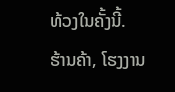ທ້ວງໃນຄັ້ງນີ້.
ຮ້ານຄ້າ, ໂຮງງານ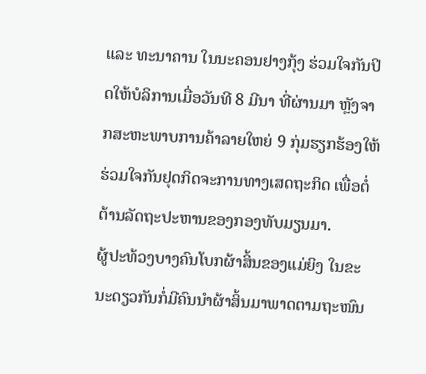ແລະ ທະນາຄານ ໃນນະຄອນຢາງກຸ້ງ ຮ່ວມໃຈກັນປິດໃຫ້ບໍລິການເມື່ອວັນທີ 8 ມີນາ ທີ່ຜ່ານມາ ຫຼັງຈາກສະຫະພາບການຄ້າລາຍໃຫຍ່ 9 ກຸ່ມຮຽກຮ້ອງໃຫ້ຮ່ວມໃຈກັນຢຸດກິດຈະການທາງເສດຖະກິດ ເພື່ອຕໍ່ຕ້ານລັດຖະປະຫານຂອງກອງທັບມຽນມາ.
ຜູ້ປະທ້ວງບາງຄົນໂບກຜ້າສິ້ນຂອງແມ່ຍິງ ໃນຂະນະດຽວກັນກໍ່ມີຄົນນຳຜ້າສິ້ນມາພາດຕາມຖະໜົນ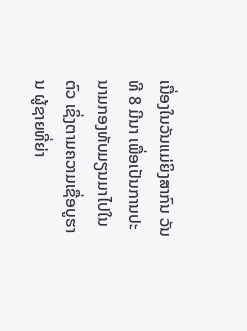ເນື່ອງໃນວັນແມ່ຍິງສາກົນ ວັນທີ 8 ມີນາ ເພື່ອເປັນການປະນາມກອງທັບມຽນມາໄປໃນຕົວ ເຊິ່ງຕາມຄວາມເຊື່ອບູຮານ ຜູ້ຊາຍທີ່ຍ່າ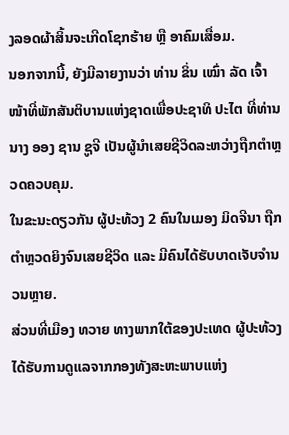ງລອດຜ້າສິ້ນຈະເກີດໂຊກຮ້າຍ ຫຼື ອາຄົມເສື່ອມ.
ນອກຈາກນີ້, ຍັງມີລາຍງານວ່າ ທ່ານ ຂິ່ນ ເໝົ່າ ລັດ ເຈົ້າໜ້າທີ່ພັກສັນຕິບານແຫ່ງຊາດເພື່ອປະຊາທິ ປະໄຕ ທີ່ທ່ານ ນາງ ອອງ ຊານ ຊູຈີ ເປັນຜູ້ນຳເສຍຊີວິດລະຫວ່າງຖືກຕຳຫຼວດຄວບຄຸມ.
ໃນຂະນະດຽວກັນ ຜູ້ປະທ້ວງ 2 ຄົນໃນເມອງ ມິດຈີນາ ຖືກຕຳຫຼວດຍິງຈົນເສຍຊີວິດ ແລະ ມີຄົນໄດ້ຮັບບາດເຈັບຈຳນວນຫຼາຍ.
ສ່ວນທີ່ເມືອງ ທວາຍ ທາງພາກໃຕ້ຂອງປະເທດ ຜູ້ປະທ້ວງໄດ້ຮັບການດູແລຈາກກອງທັງສະຫະພາບແຫ່ງ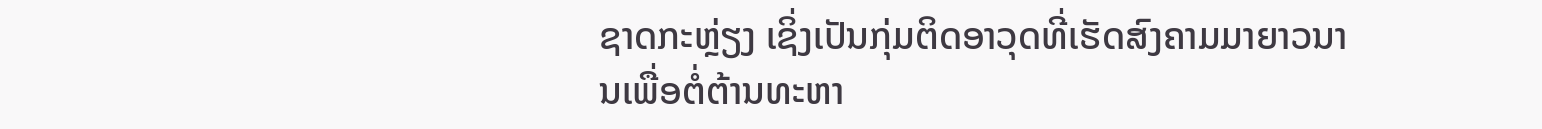ຊາດກະຫຼ່ຽງ ເຊິ່ງເປັນກຸ່ມຕິດອາວຸດທີ່ເຮັດສົງຄາມມາຍາວນານເພື່ອຕໍ່ຕ້ານທະຫາ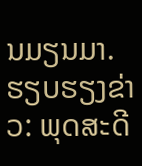ນມຽນມາ.
ຮຽບຮຽງຂ່າວ: ພຸດສະດີ